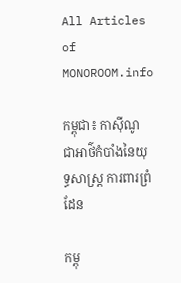All Articles of MONOROOM.info

កម្ពុជា៖ កាស៊ីណូ ជាអាថ៌កំបាំងនៃយុទ្ធសាស្រ្ដ ការពារព្រំដែន

កម្ពុ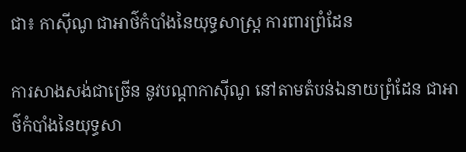ជា៖ កាស៊ីណូ ជាអាថ៌កំបាំងនៃយុទ្ធសាស្រ្ដ ការពារព្រំដែន

ការសាងសង់ជាច្រើន នូវបណ្ដាកាស៊ីណូ នៅតាមតំបន់ឯនាយព្រំដែន ជាអាថ៌កំបាំងនៃយុទ្ធសា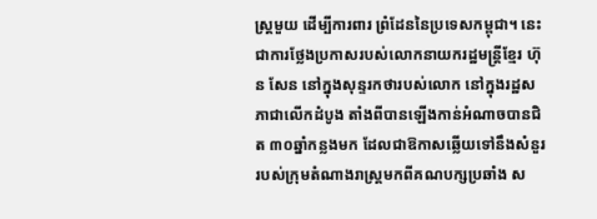ស្ត្រមួយ ដើម្បីការពារ ព្រំដែននៃប្រទេសកម្ពុជា។ នេះជាការថ្លែងប្រកាសរបស់លោកនាយករដ្ឋមន្ត្រីខ្មែរ ហ៊ុន សែន នៅក្នុងសុន្ទរកថារបស់លោក នៅក្នុងរដ្ឋសភាជាលើកដំបូង តាំងពីបានឡើងកាន់អំណាចបានជិត ៣០ឆ្នាំកន្លងមក ដែលជាឱកាសឆ្លើយទៅនឹងសំនួរ របស់ក្រុមតំណាងរាស្រ្តមកពីគណបក្សប្រឆាំង ស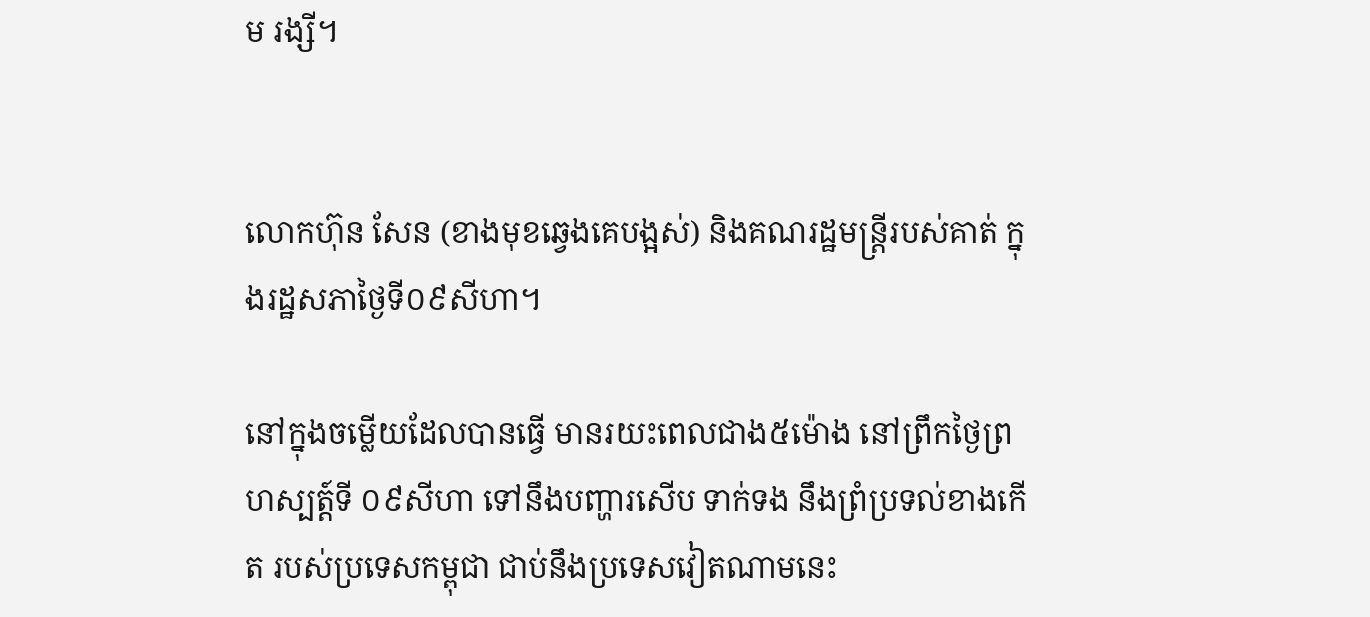ម រង្សី។


លោកហ៊ុន សែន (ខាងមុខឆ្វេងគេបង្អស់) និងគណរដ្ឋមន្ត្រីរបស់គាត់ ក្នុងរដ្ឋសភាថ្ងៃទី០៩សីហា។

នៅក្នុងចម្លើយដែលបានធ្វើ មានរយះពេលជាង៥ម៉ោង នៅព្រឹកថ្ងៃព្រហស្បត្ត៍ទី ០៩សីហា ទៅនឹងបញ្ហារសើប ទាក់ទង នឹងព្រំប្រទល់ខាងកើត របស់ប្រទេសកម្ពុជា ជាប់នឹងប្រទេសវៀតណាមនេះ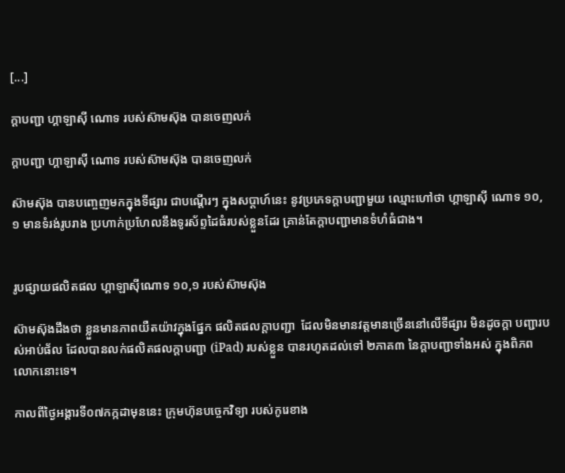[...]

ក្ដាបញ្ជា ហ្គាឡាស៊ី ណោទ របស់ស៊ាមស៊ុង បានចេញលក់

ក្ដាបញ្ជា ហ្គាឡាស៊ី ណោទ របស់ស៊ាមស៊ុង បានចេញលក់

ស៊ាមស៊ុង បានបញ្ចេញមកក្នុងទីផ្សារ ជាបណ្ដើរៗ ក្នុងសប្ដាហ៍នេះ នូវប្រភេទក្ដាបញ្ជាមួយ ឈ្មោះហៅថា ហ្គាឡាស៊ី ណោទ ១០,១ មានទំរង់រូបរាង ប្រហាក់ប្រហែលនឹងទូរស័ព្ទដៃធំរបស់ខ្លួនដែរ គ្រាន់តែក្ដាបញ្ជាមានទំហំធំជាង។


រូបផ្សាយផលិតផល ហ្គាឡាស៊ីណោទ ១០,១ របស់ស៊ាមស៊ុង

ស៊ាមស៊ុងដឹងថា ខ្លួនមានភាពយឺតយ៉ាវក្នុងផ្នែក ផលិតផលក្ដាបញ្ជា  ដែលមិនមានវត្តមានច្រើននៅលើទីផ្សារ មិនដូចក្ដា បញ្ជារបស់អាប់ផ័ល ដែលបានលក់ផលិតផលក្ដាបញ្ជា (iPad) របស់ខ្លួន បានរហូតដល់ទៅ ២ភាគ៣ នៃក្ដាបញ្ជាទាំងអស់ ក្នុងពិភពលោកនោះទេ។

កាលពីថ្ងៃអង្គារទី០៧កក្កដាមុននេះ ក្រុមហ៊ុនបច្ចេកវិទ្យា របស់កូរេខាង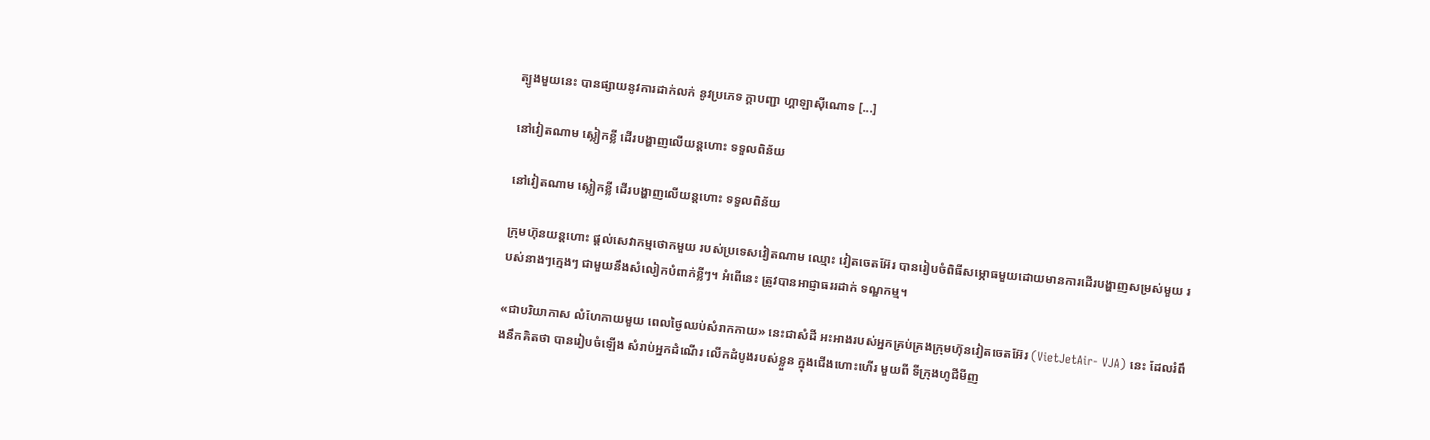ត្បូងមួយនេះ បានផ្សាយនូវការដាក់លក់ នូវប្រភេទ ក្ដាបញ្ជា ហ្គាឡាស៊ីណោទ [...]

នៅវៀតណាម ស្លៀកខ្លី ដើរបង្ហាញលើយន្ដហោះ ទទួលពិន័យ

នៅវៀតណាម ស្លៀកខ្លី ដើរបង្ហាញលើយន្ដហោះ ទទួលពិន័យ

ក្រុមហ៊ុនយន្តហោះ ផ្ដល់សេវាកម្មថោកមួយ របស់ប្រទេសវៀតណាម ឈ្មោះ វៀតចេតអ៊ែរ បានរៀបចំពិធីសម្ភោធមួយដោយមានការដើរបង្ហាញសម្រស់មួយ របស់នាងៗក្មេងៗ ជាមួយនឹងសំលៀកបំពាក់ខ្លីៗ។ អំពើនេះ ត្រូវបានអាជ្ញាធររដាក់ ទណ្ឌកម្ម។

«ជាបរិយាកាស លំហែកាយមួយ ពេលថ្ងៃឈប់សំរាកកាយ» នេះជាសំដី អះអាងរបស់អ្នកគ្រប់គ្រងក្រុមហ៊ុនវៀតចេតអ៊ែរ (VietJetAir- VJA) នេះ ដែលរំពឹងនឹកគិតថា បានរៀបចំឡើង សំរាប់អ្នកដំណើរ លើកដំបូងរបស់ខ្លួន ក្នុងជើងហោះហើរ មួយពី ទីក្រុងហូជីមីញ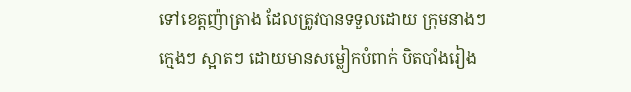ទៅខេត្តញ៉ាត្រាង ដែលត្រូវបានទទួលដោយ ក្រុមនាងៗក្មេងៗ ស្អាតៗ ដោយមានសម្លៀកបំពាក់ បិតបាំងរៀង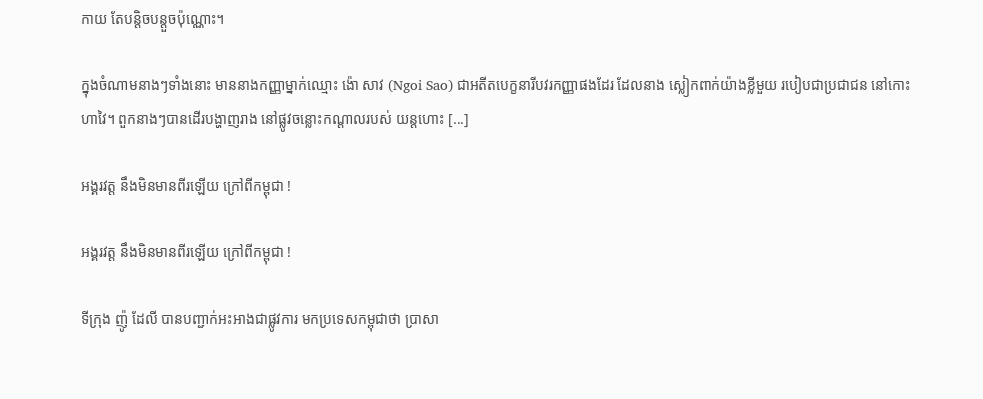កាយ តែបន្ដិចបន្តួចប៉ុណ្ណោះ។

ក្នុងចំណាមនាងៗទាំងនោះ មាននាងកញ្ញាម្នាក់ឈ្មោះ ង៉ោ សាវ (Ngoi Sao) ជាអតីតបេក្ខនារីបវរកញ្ញាផងដែរ ដែលនាង ស្លៀកពាក់យ៉ាងខ្លីមួយ របៀបជាប្រជាជន នៅកោះហាវៃ។ ពួកនាងៗបានដើរបង្ហាញរាង នៅផ្លូវចន្លោះកណ្ដាលរបស់ យន្ដហោះ [...]

អង្គរវត្ត នឹងមិនមានពីរឡើយ ក្រៅពីកម្ពុជា !

អង្គរវត្ត នឹងមិនមានពីរឡើយ ក្រៅពីកម្ពុជា !

ទីក្រុង ញ៉ូ ដែលី បានបញ្ជាក់អះអាងជាផ្លូវការ មកប្រទេសកម្ពុជាថា ប្រាសា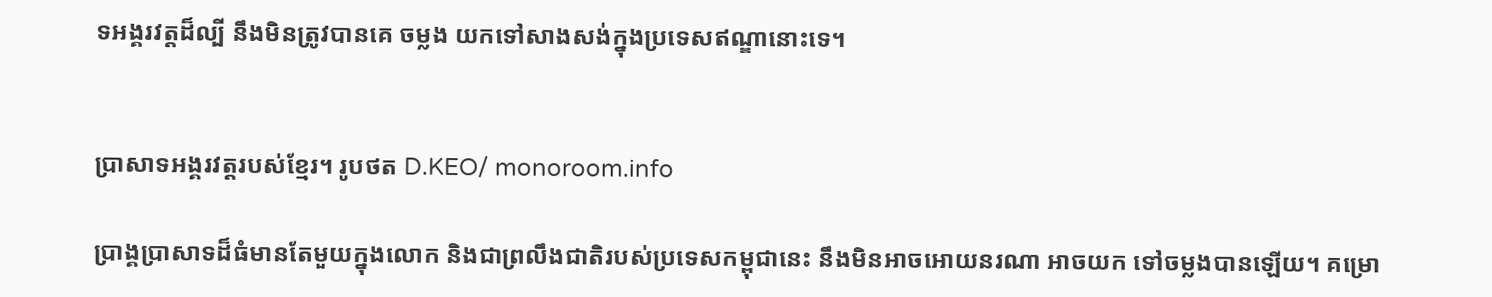ទអង្គរវត្តដ៏ល្បី នឹងមិនត្រូវបានគេ ចម្លង យកទៅសាងសង់ក្នុងប្រទេសឥណ្ឌានោះទេ។


ប្រាសាទអង្គរវត្តរបស់ខ្មែរ។ រូបថត D.KEO/ monoroom.info

ប្រាង្គប្រាសាទដ៏ធំមានតែមួយក្នុងលោក និងជាព្រលឹងជាតិរបស់ប្រទេសកម្ពុជានេះ នឹងមិនអាចអោយនរណា អាចយក ទៅចម្លងបានឡើយ។ គម្រោ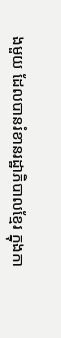ងមួយ ដែលបានរំខានរដ្ឋាភិបាលខ្មែរ ក្នុងកា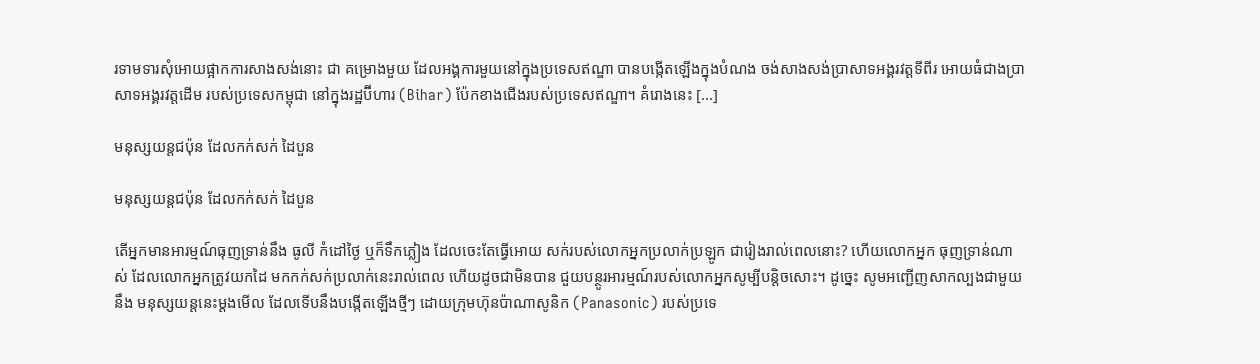រទាមទារសុំអោយផ្អាកការសាងសង់នោះ ជា គម្រោងមួយ ដែលអង្គការមួយនៅក្នុងប្រទេសឥណ្ឌា បានបង្កើតឡើងក្នុងបំណង ចង់សាងសង់ប្រាសាទអង្គរវត្តទីពីរ អោយធំជាងប្រាសាទអង្គរវត្តដើម របស់ប្រទេសកម្ពុជា នៅក្នុងរដ្ឋប៊ីហារ (Bihar) ប៉ែកខាងជើងរបស់ប្រទេសឥណ្ឌា។ គំរោងនេះ [...]

មនុស្សយន្ដជប៉ុន ដែលកក់សក់ ដៃបួន

មនុស្សយន្ដជប៉ុន ដែលកក់សក់ ដៃបួន

តើអ្នកមានអារម្មណ៍ធុញទ្រាន់នឹង ធូលី កំដៅថ្ងៃ ឬក៏ទឹកភ្លៀង ដែលចេះតែធ្វើអោយ សក់របស់លោកអ្នកប្រលាក់ប្រឡូក ជារៀងរាល់ពេលនោះ? ហើយលោកអ្នក ធុញទ្រាន់ណាស់ ដែលលោកអ្នកត្រូវយកដៃ មកកក់សក់ប្រលាក់នេះរាល់ពេល ហើយដូចជាមិនបាន ជួយបន្ថូរអារម្មណ៍របស់លោកអ្នកសូម្បីបន្ដិចសោះ។ ដូច្នេះ សូមអញ្ជើញសាកល្បងជាមួយនឹង មនុស្សយន្ដនេះម្ដងមើល ដែលទើបនឹងបង្កើតឡើងថ្មីៗ ដោយក្រុមហ៊ុនប៉ាណាសូនិក (Panasonic) របស់ប្រទេ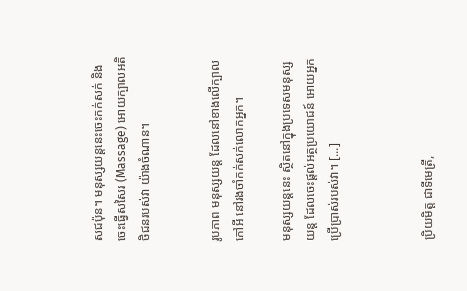សជប៉ុន។ មនុស្សយន្ដនេះចេះកក់សក់ និងចេះធ្វើសសៃរ (Massage) អោយក្បាលអតិថិជនរបស់វា យ៉ាងចំណាន។


រូបភាព មនុស្សយន្ដ ដែលនៅខាងលើក្បាលកៅអី នៅរងចាំកក់សក់លោកអ្នក។

មនុស្សយន្ដនេះ ស្ថិតនៅក្នុងប្រទេសមនុស្សយន្ដ ដែលចេះផ្ដល់អត្ថប្រយោជន៍ អោយអ្នកប្រើប្រាស់របស់វា។ [...]



ប្រិយមិត្ត ជាទីមេត្រី,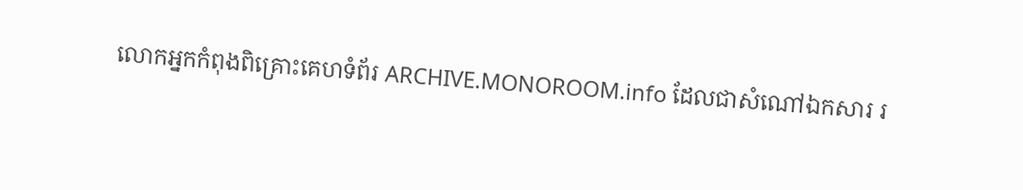លោកអ្នកកំពុងពិគ្រោះគេហទំព័រ ARCHIVE.MONOROOM.info ដែលជាសំណៅឯកសារ រ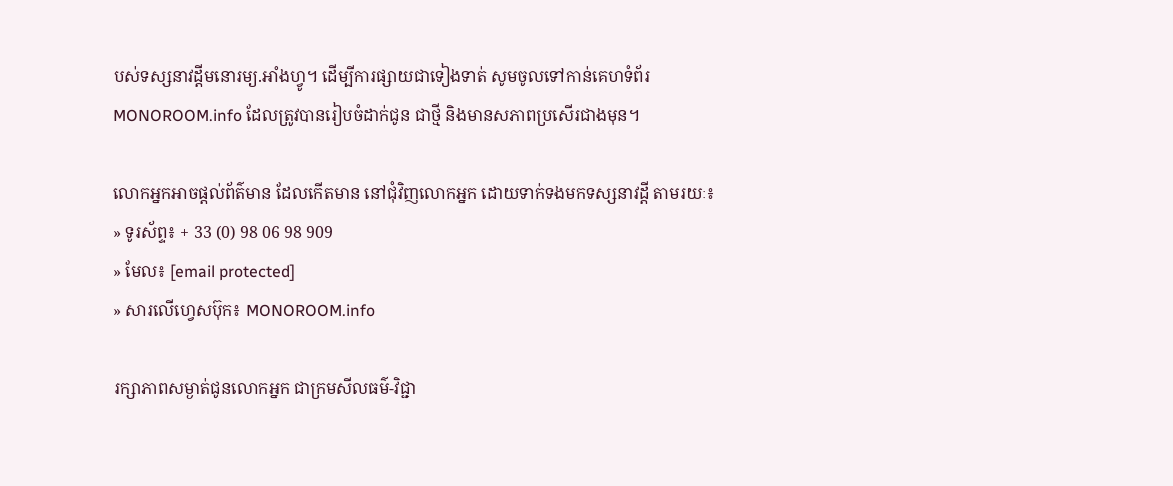បស់ទស្សនាវដ្ដីមនោរម្យ.អាំងហ្វូ។ ដើម្បីការផ្សាយជាទៀងទាត់ សូមចូលទៅកាន់គេហទំព័រ MONOROOM.info ដែលត្រូវបានរៀបចំដាក់ជូន ជាថ្មី និងមានសភាពប្រសើរជាងមុន។

លោកអ្នកអាចផ្ដល់ព័ត៌មាន ដែលកើតមាន នៅជុំវិញលោកអ្នក ដោយទាក់ទងមកទស្សនាវដ្ដី តាមរយៈ៖
» ទូរស័ព្ទ៖ + 33 (0) 98 06 98 909
» មែល៖ [email protected]
» សារលើហ្វេសប៊ុក៖ MONOROOM.info

រក្សាភាពសម្ងាត់ជូនលោកអ្នក ជាក្រមសីលធម៌-វិជ្ជា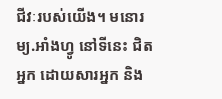ជីវៈរបស់យើង។ មនោរម្យ.អាំងហ្វូ នៅទីនេះ ជិតអ្នក ដោយសារអ្នក និង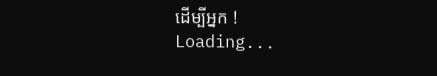ដើម្បីអ្នក !
Loading...